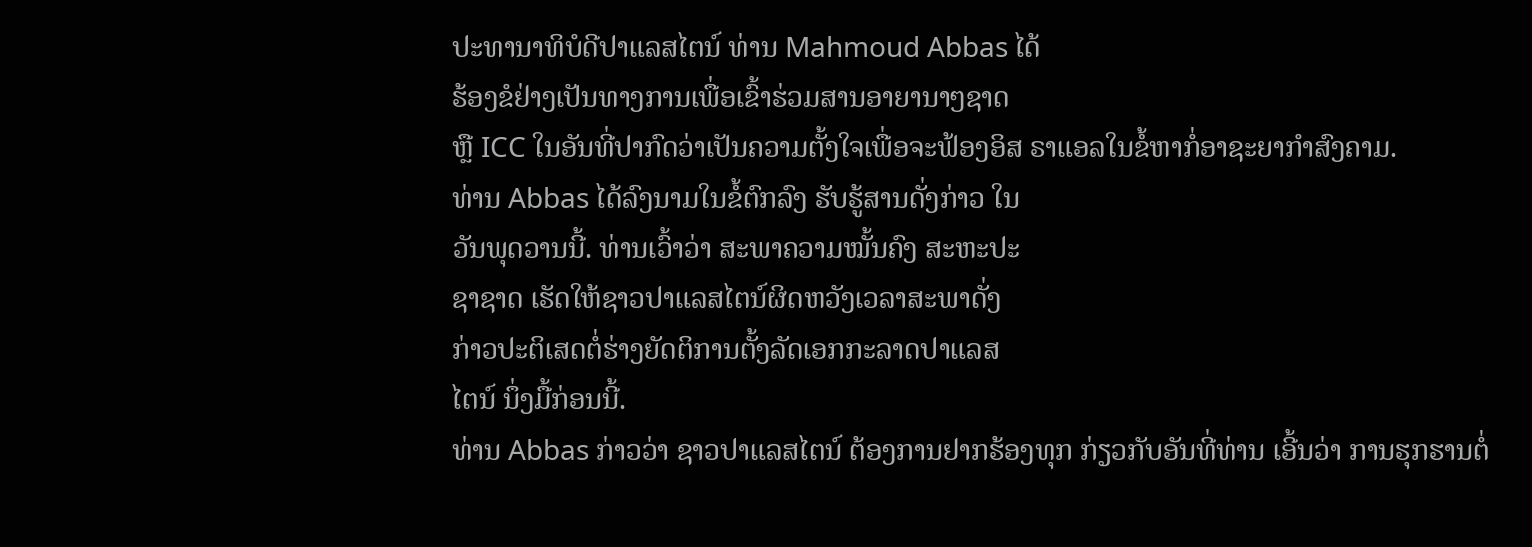ປະທານາທິບໍດີປາແລສໄຕນ໌ ທ່ານ Mahmoud Abbas ໄດ້
ຮ້ອງຂໍຢ່າງເປັນທາງການເພື່ອເຂົ້າຮ່ວມສານອາຍານາໆຊາດ
ຫຼື ICC ໃນອັນທີ່ປາກົດວ່າເປັນຄວາມຕັ້ງໃຈເພື່ອຈະຟ້ອງອິສ ຣາແອລໃນຂໍ້ຫາກໍ່ອາຊະຍາກຳສົງຄາມ.
ທ່ານ Abbas ໄດ້ລົງນາມໃນຂໍ້ຕົກລົງ ຮັບຮູ້ສານດັ່ງກ່າວ ໃນ
ວັນພຸດວານນີ້. ທ່ານເວົ້າວ່າ ສະພາຄວາມໝັ້ນຄົງ ສະຫະປະ
ຊາຊາດ ເຮັດໃຫ້ຊາວປາແລສໄຕນ໌ຜິດຫວັງເວລາສະພາດັ່ງ
ກ່າວປະຕິເສດຕໍ່ຮ່າງຍັດຕິການຕັ້ງລັດເອກກະລາດປາແລສ
ໄຕນ໌ ນຶ່ງມື້ກ່ອນນີ້.
ທ່ານ Abbas ກ່າວວ່າ ຊາວປາແລສໄຕນ໌ ຕ້ອງການຢາກຮ້ອງທຸກ ກ່ຽວກັບອັນທີ່ທ່ານ ເອີ້ນວ່າ ການຮຸກຮານຕໍ່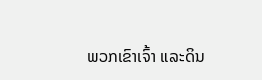ພວກເຂົາເຈົ້າ ແລະດິນ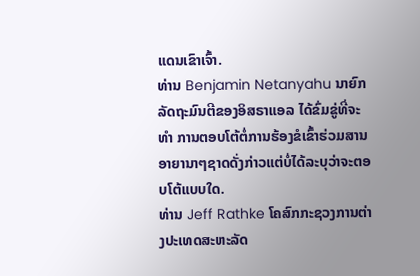ແດນເຂົາເຈົ້າ.
ທ່ານ Benjamin Netanyahu ນາຍົກລັດຖະມົນຕີຂອງອິສຣາແອລ ໄດ້ຂົ່ມຂູ່ທີ່ຈະທຳ ການຕອບໂຕ້ຕໍ່ການຮ້ອງຂໍເຂົ້າຮ່ວມສານອາຍານາໆຊາດດັ່ງກ່າວແຕ່ບໍ່ໄດ້ລະບຸວ່າຈະຕອບໂຕ້ແບບໃດ.
ທ່ານ Jeff Rathke ໂຄສົກກະຊວງການຕ່າງປະເທດສະຫະລັດ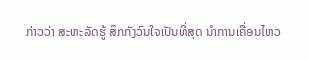ກ່າວວ່າ ສະຫະລັດຮູ້ ສຶກກັງວົນໃຈເປັນທີ່ສຸດ ນຳການເຄື່ອນໄຫວ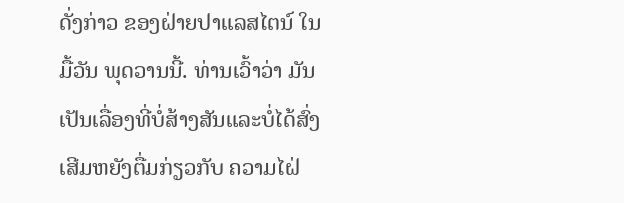ດັ່ງກ່າວ ຂອງຝ່າຍປາແລສໄຕນ໌ ໃນມື້ວັນ ພຸດວານນີ້. ທ່ານເວົ້າວ່າ ມັນເປັນເລື່ອງທີ່ບໍ່ສ້າງສັນແລະບໍ່ໄດ້ສົ່ງເສີມຫຍັງຕື່ມກ່ຽວກັບ ຄວາມໄຝ່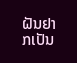ຝັນຢາກເປັນ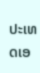ປະເທດເອ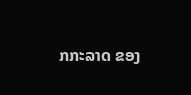ກກະລາດ ຂອງ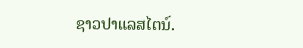ຊາວປາແລສໄຕນ໌.